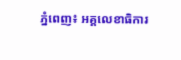ភ្នំពេញ៖ អគ្គលេខាធិការ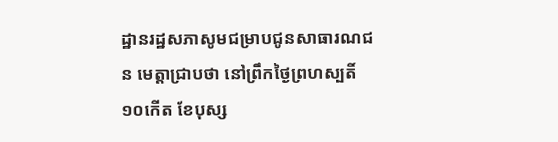ដ្ឋានរដ្ឋសភាសូមជម្រាបជូនសាធារណជន មេត្តាជ្រាបថា នៅព្រឹកថ្ងៃព្រហស្បតិ៍ ១០កើត ខែបុស្ស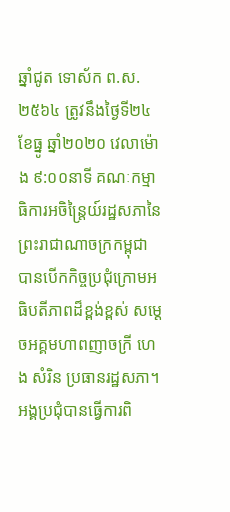ឆ្នាំជូត ទោស័ក ព.ស.២៥៦៤ ត្រូវនឹងថ្ងៃទី២៤ ខែធ្នូ ឆ្នាំ២០២០ វេលាម៉ោង ៩:០០នាទី គណៈកម្មាធិការអចិន្ត្រៃយ៍រដ្ឋសភានៃព្រះរាជាណាចក្រកម្ពុជា បានបើកកិច្ចប្រជុំក្រោមអធិបតីភាពដ៏ខ្ពង់ខ្ពស់ សម្តេចអគ្គមហាពញាចក្រី ហេង សំរិន ប្រធានរដ្ឋសភា។ អង្គប្រជុំបានធ្វើការពិ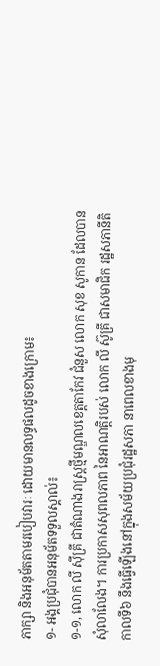ភាក្សា និងអនុម័តតាមរបៀបវារៈ ដោយមានលទ្ធផលដូចខាងក្រោម៖
១- អង្គប្រជុំបានអនុម័តទទួលស្គាល់៖
១-១, លោក លី ស៊ីគ្រី ជាតំណាងរាស្ត្រថ្មីមណ្ឌលខេត្តតាកែវ ជំនួស លោក សុខ សូកាន ដែលបានសុំលាលែង។ ការប្រកាសសុពលភាព នៃអាណត្តិរបស់ លោក លី ស៊ូគ្រី ជាសមាជិក រដ្ឋសភានីតិកាលទី៦ នឹងធ្វើឡើងនៅក្នុងសម័យប្រជុំរដ្ឋសភា នាពេលខាងមុ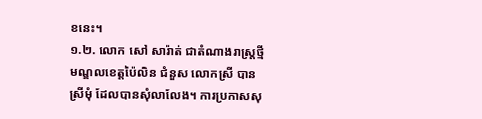ខនេះ។
១.២. លោក សៅ សារ៉ាត់ ជាតំណាងរាស្ត្រថ្មីមណ្ឌលខេត្តប៉ៃលិន ជំនួស លោកស្រី បាន ស្រីមុំ ដែលបានសុំលាលែង។ ការប្រកាសសុ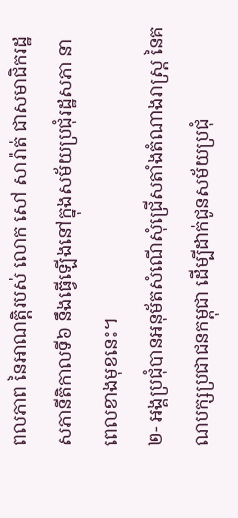ពលភាព នៃអាណត្តិរបស់ លោក សៅ សារ៉ាត់ ជាសមាជិករដ្ឋសភានីតិកាលទី៦ នឹងធ្វើឡើងនៅក្នុងសម័យប្រជុំរដ្ឋសភា នាពេលខាងមុខនេះ។
២- អង្គប្រជុំបានអនុម័តសំណើសុំជ្រើសតាំងតំណាងរាស្ត្រ នៃគណបក្សប្រជាជនកម្ពុជា ដើម្បីដាក់ជូនសម័យប្រជុំ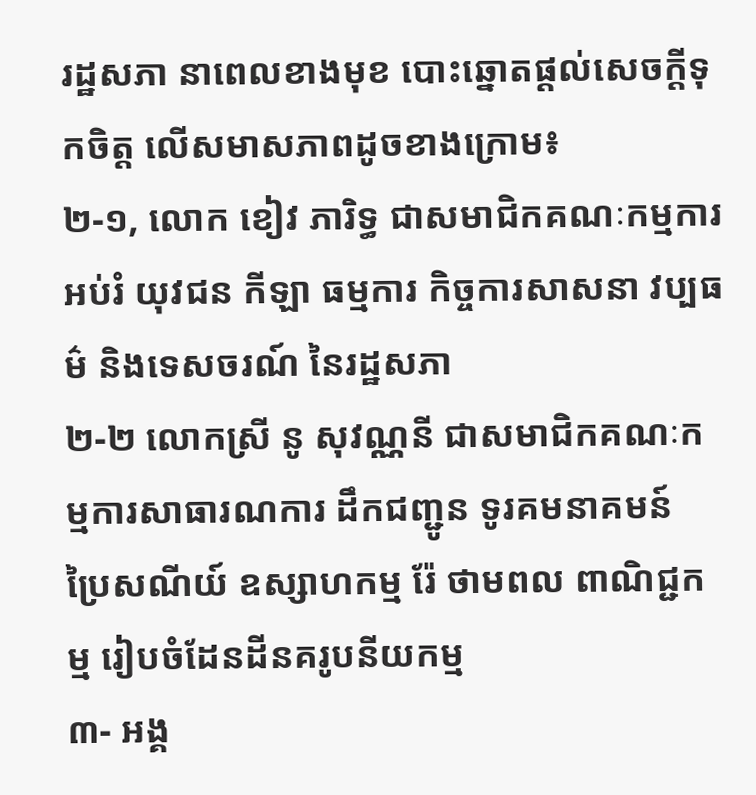រដ្ឋសភា នាពេលខាងមុខ បោះឆ្នោតផ្តល់សេចក្តីទុកចិត្ត លើសមាសភាពដូចខាងក្រោម៖
២-១, លោក ខៀវ ភារិទ្ធ ជាសមាជិកគណៈកម្មការអប់រំ យុវជន កីឡា ធម្មការ កិច្ចការសាសនា វប្បធម៌ និងទេសចរណ៍ នៃរដ្ឋសភា
២-២ លោកស្រី នូ សុវណ្ណនី ជាសមាជិកគណៈកម្មការសាធារណការ ដឹកជញ្ជូន ទូរគមនាគមន៍ ប្រៃសណីយ៍ ឧស្សាហកម្ម រ៉ែ ថាមពល ពាណិជ្ជកម្ម រៀបចំដែនដីនគរូបនីយកម្ម
៣- អង្គ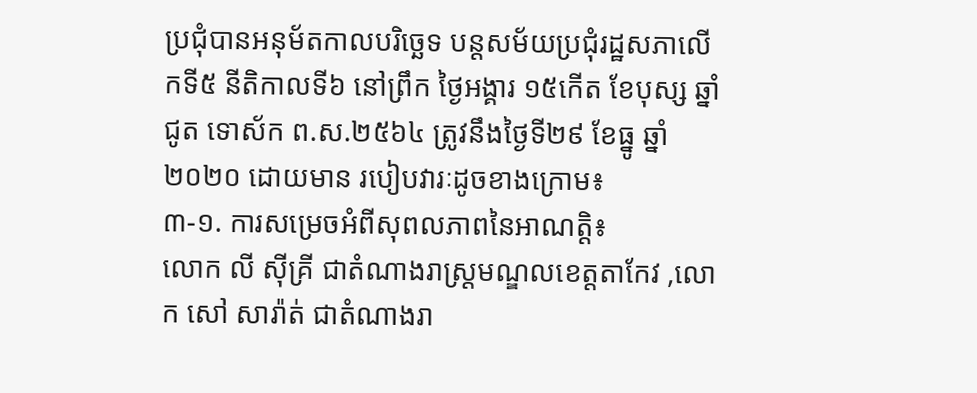ប្រជុំបានអនុម័តកាលបរិច្ឆេទ បន្តសម័យប្រជុំរដ្ឋសភាលើកទី៥ នីតិកាលទី៦ នៅព្រឹក ថ្ងៃអង្គារ ១៥កើត ខែបុស្ស ឆ្នាំជូត ទោស័ក ព.ស.២៥៦៤ ត្រូវនឹងថ្ងៃទី២៩ ខែធ្នូ ឆ្នាំ២០២០ ដោយមាន របៀបវារៈដូចខាងក្រោម៖
៣-១. ការសម្រេចអំពីសុពលភាពនៃអាណត្តិ៖
លោក លី ស៊ីគ្រី ជាតំណាងរាស្ត្រមណ្ឌលខេត្តតាកែវ ,លោក សៅ សារ៉ាត់ ជាតំណាងរា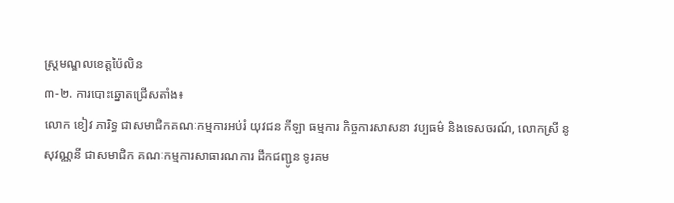ស្ត្រមណ្ឌលខេត្តប៉ៃលិន
៣-២. ការបោះឆ្នោតជ្រើសតាំង៖
លោក ខៀវ ភារិទ្ធ ជាសមាជិកគណៈកម្មការអប់រំ យុវជន កីឡា ធម្មការ កិច្ចការសាសនា វប្បធម៌ និងទេសចរណ៍, លោកស្រី នូ សុវណ្ណនី ជាសមាជិក គណៈកម្មការសាធារណការ ដឹកជញ្ជូន ទូរគម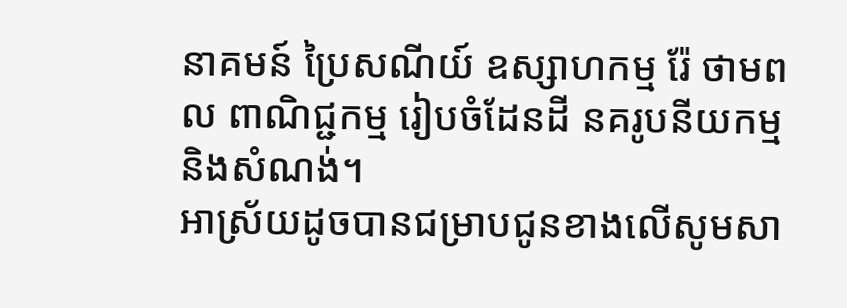នាគមន៍ ប្រៃសណីយ៍ ឧស្សាហកម្ម រ៉ែ ថាមពល ពាណិជ្ជកម្ម រៀបចំដែនដី នគរូបនីយកម្ម និងសំណង់។
អាស្រ័យដូចបានជម្រាបជូនខាងលើសូមសា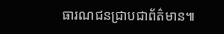ធារណជនជ្រាបជាព័ត៌មាន៕